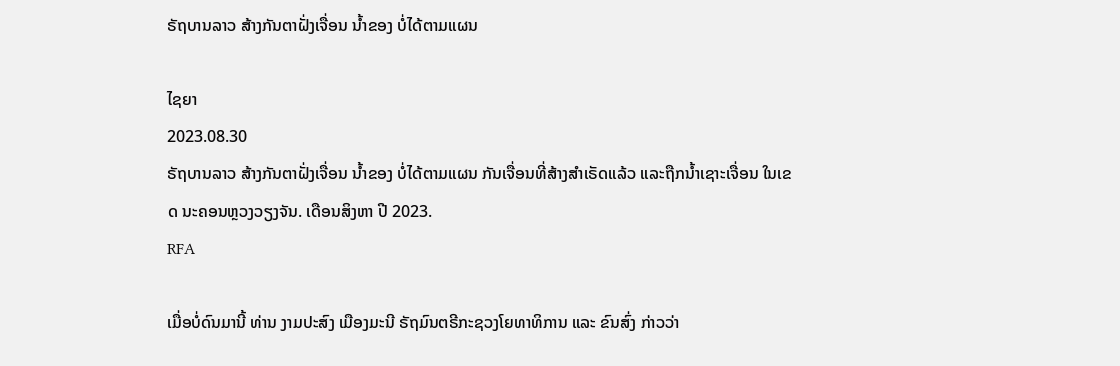ຣັຖບານລາວ ສ້າງກັນຕາຝັ່ງເຈື່ອນ ນໍ້າຂອງ ບໍ່ໄດ້ຕາມແຜນ

ໄຊຍາ
2023.08.30
ຣັຖບານລາວ ສ້າງກັນຕາຝັ່ງເຈື່ອນ ນໍ້າຂອງ ບໍ່ໄດ້ຕາມແຜນ ກັນເຈື່ອນທີ່ສ້າງສຳເຣັດແລ້ວ ແລະຖືກນ້ຳເຊາະເຈື່ອນ ໃນເຂດ ນະຄອນຫຼວງວຽງຈັນ. ເດືອນສິງຫາ ປີ 2023.
RFA

ເມື່ອບໍ່ດົນມານີ້ ທ່ານ ງາມປະສົງ ເມືອງມະນີ ຣັຖມົນຕຣີກະຊວງໂຍທາທິການ ແລະ ຂົນສົ່ງ ກ່າວວ່າ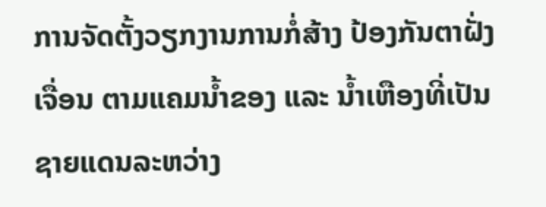ການຈັດຕັ້ງວຽກງານການກໍ່ສ້າງ ປ້ອງກັນຕາຝັ່ງເຈື່ອນ ຕາມແຄມນໍ້າຂອງ ແລະ ນໍ້າເຫືອງທີ່ເປັນຊາຍແດນລະຫວ່າງ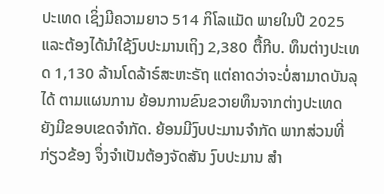ປະເທດ ເຊິ່ງມີຄວາມຍາວ 514 ກິໂລແມັດ ພາຍໃນປີ 2025 ແລະຕ້ອງໄດ້ນຳໃຊ້ງົບປະມານເຖິງ 2,380 ຕື້ກີບ. ທຶນຕ່າງປະເທດ 1,130 ລ້ານໂດລ້າຣ໌ສະຫະຣັຖ ແຕ່ຄາດວ່າຈະບໍ່ສາມາດບັນລຸໄດ້ ຕາມແຜນການ ຍ້ອນການຂົນຂວາຍທຶນຈາກຕ່າງປະເທດ ຍັງມີຂອບເຂດຈຳກັດ. ຍ້ອນມີງົບປະມານຈໍາກັດ ພາກສ່ວນທີ່ກ່ຽວຂ້ອງ ຈຶ່ງຈໍາເປັນຕ້ອງຈັດສັນ ງົບປະມານ ສໍາ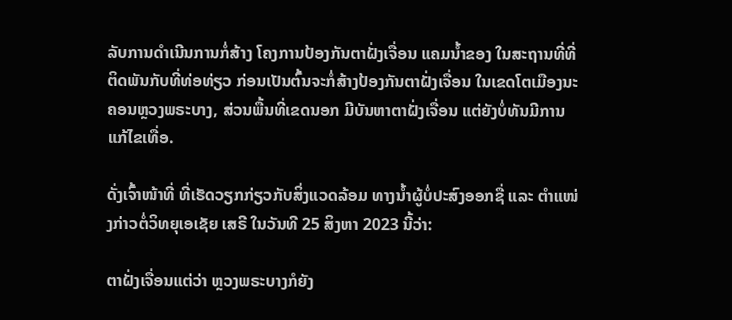ລັບການດຳເນີນການກໍ່ສ້າງ ໂຄງການປ້ອງກັນຕາຝັ່ງເຈື່ອນ ແຄມນ້ຳຂອງ ໃນສະຖານທີ່ທີ່ຕິດພັນກັບທີ່ທ່ອທ່ຽວ ກ່ອນເປັນຕົ້ນຈະກໍ່ສ້າງປ້ອງກັນຕາຝັ່ງເຈື່ອນ ໃນເຂດໂຕເມືອງນະຄອນຫຼວງພຣະບາງ, ສ່ວນພື້ນທີ່ເຂດນອກ ມີບັນຫາຕາຝັ່ງເຈື່ອນ ແຕ່ຍັງບໍ່ທັນມີການແກ້ໄຂເທື່ອ.

ດັ່ງເຈົ້າໜ້າທີ່ ທີ່ເຮັດວຽກກ່ຽວກັບສິ່ງແວດລ້ອມ ທາງນໍ້າຜູ້ບໍ່ປະສົງອອກຊື່ ແລະ ຕຳແໜ່ງກ່າວຕໍ່ວິທຍຸເອເຊັຍ ເສຣີ ໃນວັນທີ 25 ສິງຫາ 2023 ນີ້ວ່າ:

ຕາຝັ່ງເຈື່ອນແຕ່ວ່າ ຫຼວງພຣະບາງກໍຍັງ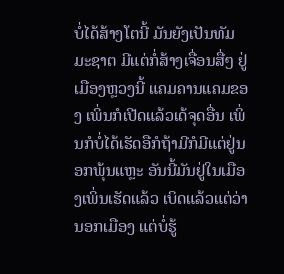ບໍ່ໄດ້ສ້າງໂຕນີ້ ມັນຍັງເປັນທັມມະຊາຕ ມີແຕ່ກໍ່ສ້າງເຈື່ອນສື່ໆ ຢູ່ເມືອງຫຼວງນີ້ ແຄມຄານແຄມຂອງ ເພິ່ນກໍເປີດແລ້ວເດ້ຈຸດອື່ນ ເພິ່ນກໍບໍ່ໄດ້ເຮັດອືກໍຖ້າມີກໍມີແຕ່ຢູ່ນອກພຸ້ນແຫຼະ ອັນນີ້ມັນຢູ່ໃນເມືອງເພິ່ນເຮັດແລ້ວ ເບິດແລ້ວແຕ່ວ່ານອກເມືອງ ແຕ່ບໍ່ຮູ້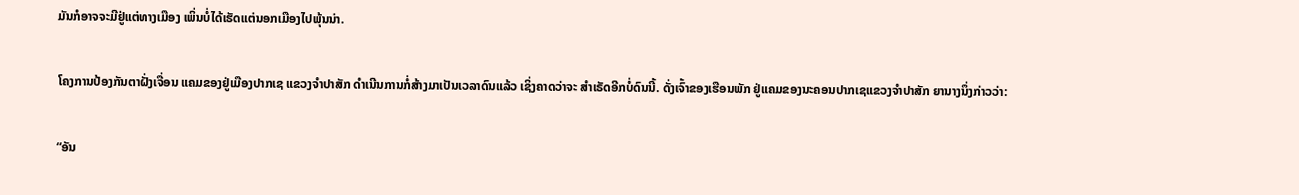ມັນກໍອາຈຈະມີຢູ່ແຕ່ທາງເມືອງ ເພິ່ນບໍ່ໄດ້ເຮັດແຕ່ນອກເມືອງໄປພຸ້ນນ່າ.

ໂຄງການປ້ອງກັນຕາຝັ່ງເຈື່ອນ ແຄມຂອງຢູ່ເມືອງປາກເຊ ແຂວງຈຳປາສັກ ດຳເນີນການກໍ່ສ້າງມາເປັນເວລາດົນແລ້ວ ເຊິ່ງຄາດວ່າຈະ ສຳເຣັດອີກບໍ່ດົນນີ້. ດັ່ງເຈົ້າຂອງເຮືອນພັກ ຢູ່ແຄມຂອງນະຄອນປາກເຊແຂວງຈຳປາສັກ ຍານາງນຶ່ງກ່າວວ່າ:

“ອັນ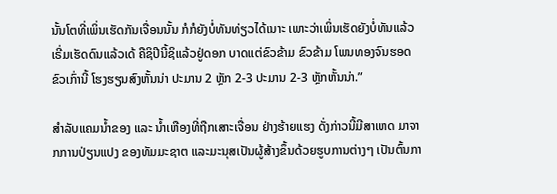ນັ້ນໂຕທີ່ເພິ່ນເຮັດກັນເຈື່ອນນັ້ນ ກໍກໍຍັງບໍ່ທັນທ່ຽວໄດ້ເນາະ ເພາະວ່າເພິ່ນເຮັດຍັງບໍ່ທັນແລ້ວ ເຣີ່ມເຮັດດົນແລ້ວເດ້ ຄືຊິປີນີ້ຊິແລ້ວຢູ່ດອກ ບາດແຕ່ຂົວຂ້າມ ຂົວຂ້າມ ໂພນທອງຈົນຮອດຂົວເກົ່ານີ້ ໂຮງຮຽນສົງຫັ້ນນ່າ ປະມານ 2 ຫຼັກ 2-3 ປະມານ 2-3 ຫຼັກຫັ້ນນ່າ.”

ສໍາລັບແຄມນໍ້າຂອງ ແລະ ນໍ້າເຫືອງທີ່ຖືກເສາະເຈື່ອນ ຢ່າງຮ້າຍແຮງ ດັ່ງກ່າວນີ້ມີສາເຫດ ມາຈາກການປ່ຽນແປງ ຂອງທັມມະຊາຕ ແລະມະນຸສເປັນຜູ້ສ້າງຂຶ້ນດ້ວຍຮູບການຕ່າງໆ ເປັນຕົ້ນກາ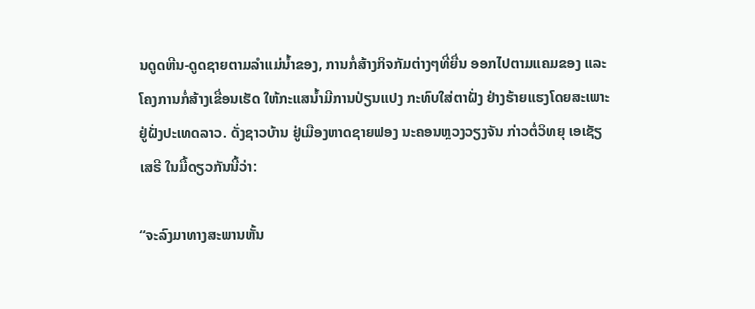ນດູດຫີນ-ດູດຊາຍຕາມລຳແມ່ນໍ້າຂອງ, ການກໍ່ສ້າງກິຈກັມຕ່າງໆທີ່ຍື່ນ ອອກໄປຕາມແຄມຂອງ ແລະ ໂຄງການກໍ່ສ້າງເຂື່ອນເຮັດ ໃຫ້ກະແສນໍ້າມີການປ່ຽນແປງ ກະທົບໃສ່ຕາຝັ່ງ ຢ່າງຮ້າຍແຮງໂດຍສະເພາະ ຢູ່ຝັ່ງປະເທດລາວ. ດັ່ງຊາວບ້ານ ຢູ່ເມືອງຫາດຊາຍຟອງ ນະຄອນຫຼວງວຽງຈັນ ກ່າວຕໍ່ວິທຍຸ ເອເຊັຽ ເສຣີ ໃນມື້ດຽວກັນນີ້ວ່າ:

“ຈະລົງມາທາງສະພານຫັ້ນ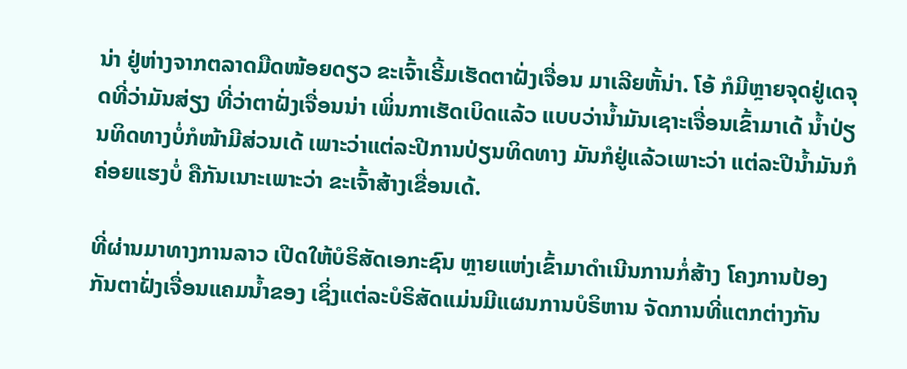ນ່າ ຢູ່ຫ່າງຈາກຕລາດມືດໜ້ອຍດຽວ ຂະເຈົ້າເຣີ້ມເຮັດຕາຝັ່ງເຈື່ອນ ມາເລີຍຫັ້ນ່າ. ໂອ້ ກໍມີຫຼາຍຈຸດຢູ່ເດຈຸດທີ່ວ່າມັນສ່ຽງ ທີ່ວ່າຕາຝັ່ງເຈື່ອນນ່າ ເພິ່ນກາເຮັດເບິດແລ້ວ ແບບວ່ານໍ້າມັນເຊາະເຈື່ອນເຂົ້າມາເດ້ ນໍ້າປ່ຽນທິດທາງບໍ່ກໍໜ້າມີສ່ວນເດ້ ເພາະວ່າແຕ່ລະປີການປ່ຽນທິດທາງ ມັນກໍຢູ່ແລ້ວເພາະວ່າ ແຕ່ລະປີນໍ້າມັນກໍຄ່ອຍແຮງບໍ່ ຄືກັນເນາະເພາະວ່າ ຂະເຈົ້າສ້າງເຂື່ອນເດ້.

ທີ່ຜ່ານມາທາງການລາວ ເປີດໃຫ້ບໍຣິສັດເອກະຊົນ ຫຼາຍແຫ່ງເຂົ້າມາດໍາເນີນການກໍ່ສ້າງ ໂຄງການປ້ອງກັນຕາຝັ່ງເຈື່ອນແຄມນໍ້າຂອງ ເຊິ່ງແຕ່ລະບໍຣິສັດແມ່ນມີແຜນການບໍຣິຫານ ຈັດການທີ່ແຕກຕ່າງກັນ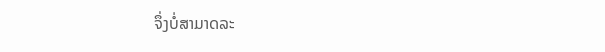ຈຶ່ງບໍ່ສາມາດລະ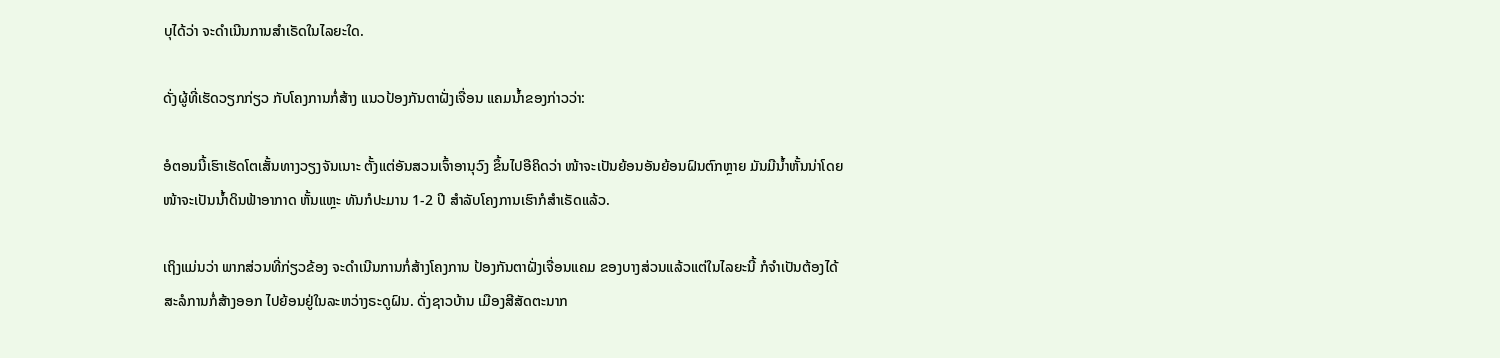ບຸໄດ້ວ່າ ຈະດຳເນີນການສຳເຣັດໃນໄລຍະໃດ.

ດັ່ງຜູ້ທີ່ເຮັດວຽກກ່ຽວ ກັບໂຄງການກໍ່ສ້າງ ແນວປ້ອງກັນຕາຝັ່ງເຈື່ອນ ແຄມນໍ້າຂອງກ່າວວ່າ:

ອໍຕອນນີ້ເຮົາເຮັດໂຕເສັ້ນທາງວຽງຈັນເນາະ ຕັ້ງແຕ່ອັນສວນເຈົ້າອານຸວົງ ຂຶ້ນໄປອືຄິດວ່າ ໜ້າຈະເປັນຍ້ອນອັນຍ້ອນຝົນຕົກຫຼາຍ ມັນມີນໍ້າຫັ້ນນ່າໂດຍໜ້າຈະເປັນນໍ້າດິນຟ້າອາກາດ ຫັ້ນແຫຼະ ທັນກໍປະມານ 1-2 ປີ ສຳລັບໂຄງການເຮົາກໍສຳເຣັດແລ້ວ.

ເຖິງແມ່ນວ່າ ພາກສ່ວນທີ່ກ່ຽວຂ້ອງ ຈະດຳເນີນການກໍ່ສ້າງໂຄງການ ປ້ອງກັນຕາຝັ່ງເຈື່ອນແຄມ ຂອງບາງສ່ວນແລ້ວແຕ່ໃນໄລຍະນີ້ ກໍຈຳເປັນຕ້ອງໄດ້ສະລໍການກໍ່ສ້າງອອກ ໄປຍ້ອນຢູ່ໃນລະຫວ່າງຣະດູຝົນ. ດັ່ງຊາວບ້ານ ເມືອງສີສັດຕະນາກ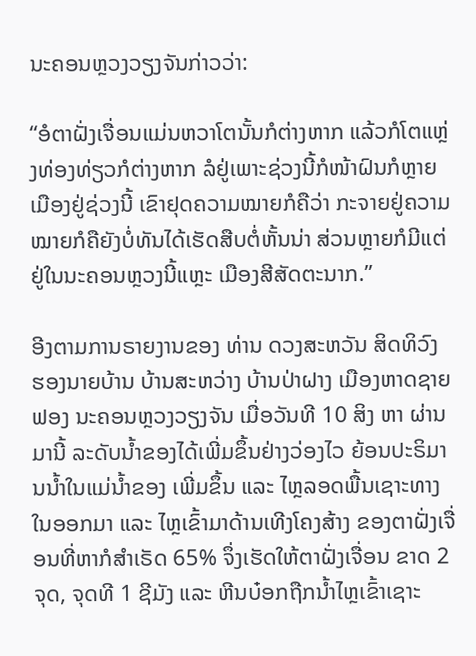ນະຄອນຫຼວງວຽງຈັນກ່າວວ່າ:

“ອໍຕາຝັ່ງເຈື່ອນແມ່ນຫວາໂຕນັ້ນກໍຕ່າງຫາກ ແລ້ວກໍໂຕແຫຼ່ງທ່ອງທ່ຽວກໍຕ່າງຫາກ ລໍຢູ່ເພາະຊ່ວງນີ້ກໍໜ້າຝົນກໍຫຼາຍເມືອງຢູ່ຊ່ວງນີ້ ເຂົາຢຸດຄວາມໝາຍກໍຄືວ່າ ກະຈາຍຢູ່ຄວາມ ໝາຍກໍຄືຍັງບໍ່ທັນໄດ້ເຮັດສືບຕໍ່ຫັ້ນນ່າ ສ່ວນຫຼາຍກໍມີແຕ່ຢູ່ໃນນະຄອນຫຼວງນີ້ແຫຼະ ເມືອງສີສັດຕະນາກ.”

ອີງຕາມການຣາຍງານຂອງ ທ່ານ ດວງສະຫວັນ ສິດທິວົງ ຮອງນາຍບ້ານ ບ້ານສະຫວ່າງ ບ້ານປ່າຝາງ ເມືອງຫາດຊາຍຟອງ ນະຄອນຫຼວງວຽງຈັນ ເມື່ອວັນທີ 10 ສິງ ຫາ ຜ່ານມານີ້ ລະດັບນໍ້າຂອງໄດ້ເພີ່ມຂຶ້ນຢ່າງວ່ອງໄວ ຍ້ອນປະຣິມານນໍ້າໃນແມ່ນໍ້າຂອງ ເພີ່ມຂຶ້ນ ແລະ ໄຫຼລອດພື້ນເຊາະທາງ ໃນອອກມາ ແລະ ໄຫຼເຂົ້າມາດ້ານເທີງໂຄງສ້າງ ຂອງຕາຝັ່ງເຈື່ອນທີ່ຫາກໍສຳເຣັດ 65% ຈຶ່ງເຮັດໃຫ້ຕາຝັ່ງເຈື່ອນ ຂາດ 2 ຈຸດ, ຈຸດທີ 1 ຊີມັງ ແລະ ຫີນບ໋ອກຖືກນໍ້າໄຫຼເຂົ້າເຊາະ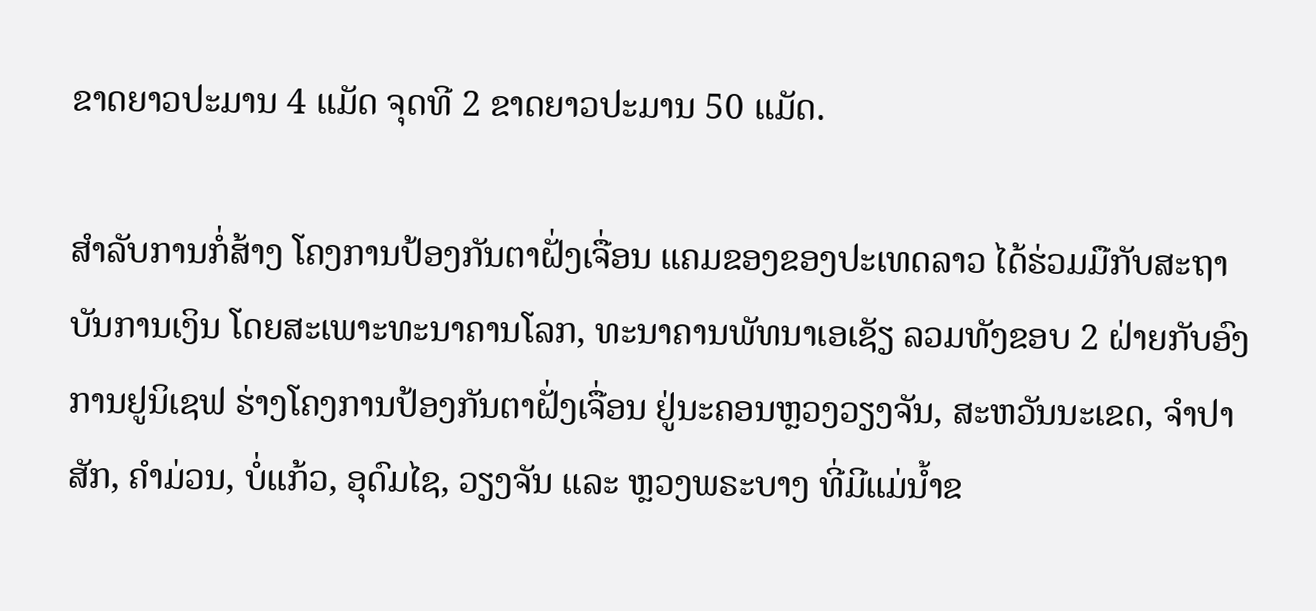ຂາດຍາວປະມານ 4 ແມັດ ຈຸດທີ 2 ຂາດຍາວປະມານ 50 ແມັດ.

ສໍາລັບການກໍ່ສ້າງ ໂຄງການປ້ອງກັນຕາຝັ່ງເຈື່ອນ ແຄມຂອງຂອງປະເທດລາວ ໄດ້ຮ່ວມມືກັບສະຖາບັນການເງິນ ໂດຍສະເພາະທະນາຄານໂລກ, ທະນາຄານພັທນາເອເຊັຽ ລວມທັງຂອບ 2 ຝ່າຍກັບອົງການຢູນິເຊຟ ຮ່າງໂຄງການປ້ອງກັນຕາຝັ່ງເຈື່ອນ ຢູ່ນະຄອນຫຼວງວຽງຈັນ, ສະຫວັນນະເຂດ, ຈຳປາສັກ, ຄຳມ່ວນ, ບໍ່ແກ້ວ, ອຸດົມໄຊ, ວຽງຈັນ ແລະ ຫຼວງພຣະບາງ ທີ່ມີແມ່ນໍ້າຂ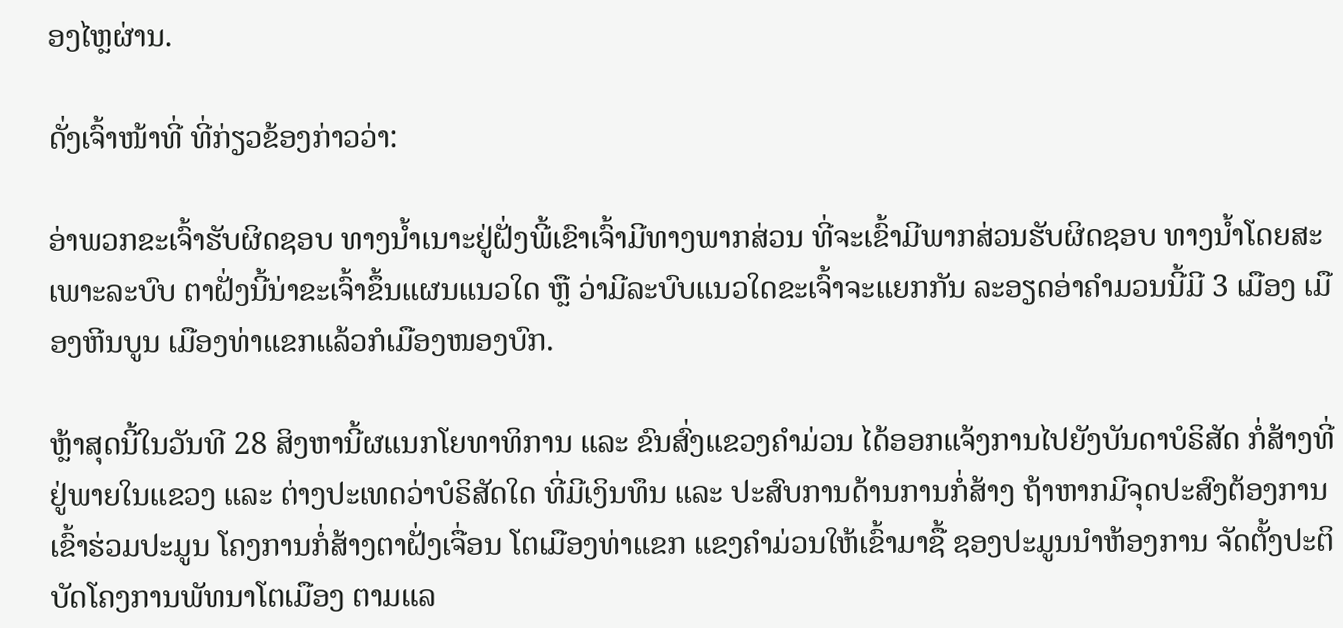ອງໄຫຼຜ່ານ.

ດັ່ງເຈົ້າໜ້າທີ່ ທີ່ກ່ຽວຂ້ອງກ່າວວ່າ:

ອ່າພວກຂະເຈົ້າຮັບຜິດຊອບ ທາງນໍ້າເນາະຢູ່ຝັ່ງພີ້ເຂົາເຈົ້າມີທາງພາກສ່ວນ ທີ່ຈະເຂົ້າມີພາກສ່ວນຮັບຜິດຊອບ ທາງນໍ້າໂດຍສະເພາະລະບົບ ຕາຝັ່ງນີ້ນ່າຂະເຈົ້າຂຶ້ນແຜນແນວໃດ ຫຼື ວ່າມີລະບົບແນວໃດຂະເຈົ້າຈະແຍກກັນ ລະອຽດອ່າຄຳມວນນີ້ມີ 3 ເມືອງ ເມືອງຫີນບູນ ເມືອງທ່າແຂກແລ້ວກໍເມືອງໜອງບົກ.

ຫຼ້າສຸດນີ້ໃນວັນທີ 28 ສິງຫານີ້ຜແນກໂຍທາທິການ ແລະ ຂົນສົ່ງແຂວງຄໍາມ່ວນ ໄດ້ອອກແຈ້ງການໄປຍັງບັນດາບໍຣິສັດ ກໍ່ສ້າງທີ່ຢູ່ພາຍໃນແຂວງ ແລະ ຕ່າງປະເທດວ່າບໍຣິສັດໃດ ທີ່ມີເງິນທຶນ ແລະ ປະສົບການດ້ານການກໍ່ສ້າງ ຖ້າຫາກມີຈຸດປະສົງຕ້ອງການເຂົ້າຮ່ວມປະມູນ ໂຄງການກໍ່ສ້າງຕາຝັ່ງເຈື່ອນ ໂຕເມືອງທ່າແຂກ ແຂງຄຳມ່ວນໃຫ້ເຂົ້າມາຊື້ ຊອງປະມູນນຳຫ້ອງການ ຈັດຕັ້ງປະຕິບັດໂຄງການພັທນາໂຕເມືອງ ຕາມແລ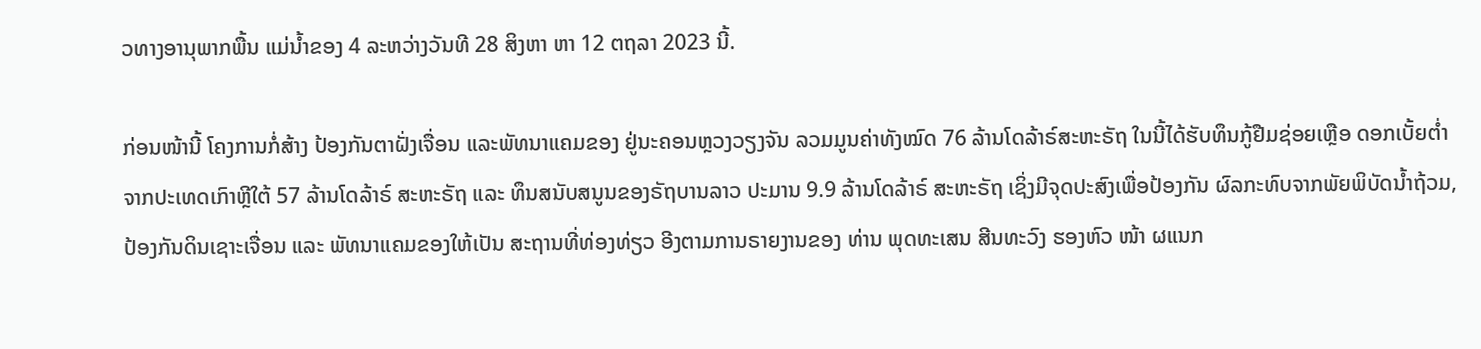ວທາງອານຸພາກພື້ນ ແມ່ນໍ້າຂອງ 4 ລະຫວ່າງວັນທີ 28 ສິງຫາ ຫາ 12 ຕຖລາ 2023 ນີ້.

ກ່ອນໜ້ານີ້ ໂຄງການກໍ່ສ້າງ ປ້ອງກັນຕາຝັ່ງເຈື່ອນ ແລະພັທນາແຄມຂອງ ຢູ່ນະຄອນຫຼວງວຽງຈັນ ລວມມູນຄ່າທັງໝົດ 76 ລ້ານໂດລ້າຣ໌ສະຫະຣັຖ ໃນນີ້ໄດ້ຮັບທຶນກູ້ຢືມຊ່ອຍເຫຼືອ ດອກເບັ້ຍຕໍ່າ ຈາກປະເທດເກົາຫຼີໃຕ້ 57 ລ້ານໂດລ້າຣ໌ ສະຫະຣັຖ ແລະ ທຶນສນັບສນູນຂອງຣັຖບານລາວ ປະມານ 9.9 ລ້ານໂດລ້າຣ໌ ສະຫະຣັຖ ເຊິ່ງມີຈຸດປະສົງເພື່ອປ້ອງກັນ ຜົລກະທົບຈາກພັຍພິບັດນໍ້າຖ້ວມ, ປ້ອງກັນດິນເຊາະເຈື່ອນ ແລະ ພັທນາແຄມຂອງໃຫ້ເປັນ ສະຖານທີ່ທ່ອງທ່ຽວ ອີງຕາມການຣາຍງານຂອງ ທ່ານ ພຸດທະເສນ ສີນທະວົງ ຮອງຫົວ ໜ້າ ຜແນກ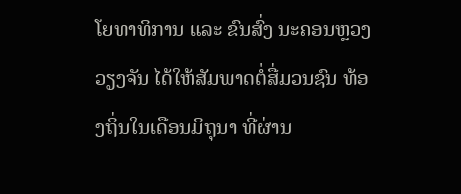ໂຍທາທິການ ແລະ ຂົນສົ່ງ ນະຄອນຫຼວງວຽງຈັນ ໄດ້ໃຫ້ສັມພາດຕໍ່ສື່ມວນຊົນ ທ້ອງຖິ່ນໃນເດືອນມິຖຸນາ ທີ່ຜ່ານ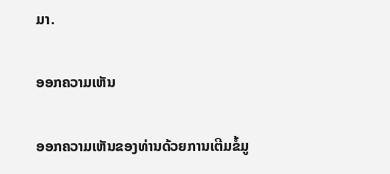ມາ.

ອອກຄວາມເຫັນ

ອອກຄວາມເຫັນຂອງທ່ານດ້ວຍການເຕີມຂໍ້ມູ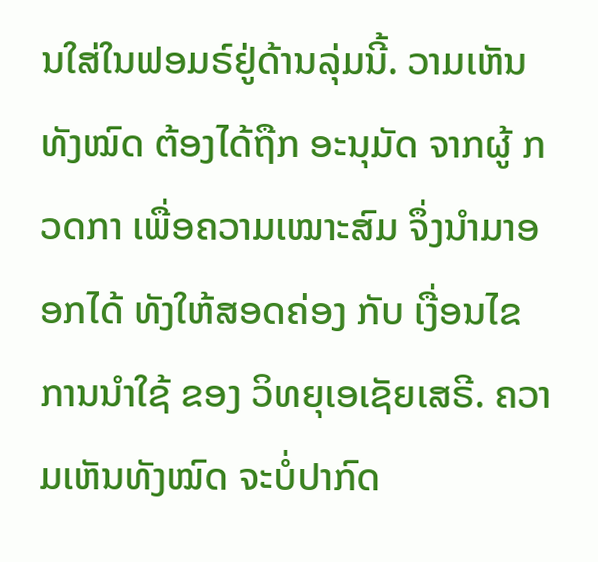ນໃສ່ໃນຟອມຣ໌ຢູ່ດ້ານລຸ່ມນີ້. ວາມເຫັນທັງໝົດ ຕ້ອງໄດ້ຖືກ ອະນຸມັດ ຈາກຜູ້ ກວດກາ ເພື່ອຄວາມເໝາະສົມ ຈຶ່ງນໍາມາອອກໄດ້ ທັງໃຫ້ສອດຄ່ອງ ກັບ ເງື່ອນໄຂ ການນຳໃຊ້ ຂອງ ວິທຍຸເອເຊັຍເສຣີ. ຄວາມເຫັນທັງໝົດ ຈະບໍ່ປາກົດ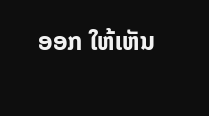ອອກ ໃຫ້ເຫັນ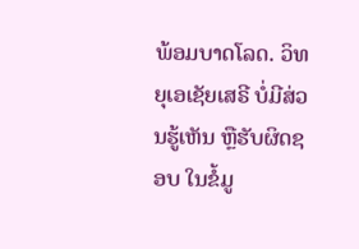ພ້ອມບາດໂລດ. ວິທຍຸເອເຊັຍເສຣີ ບໍ່ມີສ່ວນຮູ້ເຫັນ ຫຼືຮັບຜິດຊອບ ໃນຂໍ້ມູ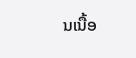ນເນື້ອ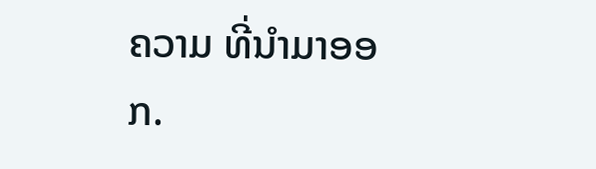ຄວາມ ທີ່ນໍາມາອອກ.